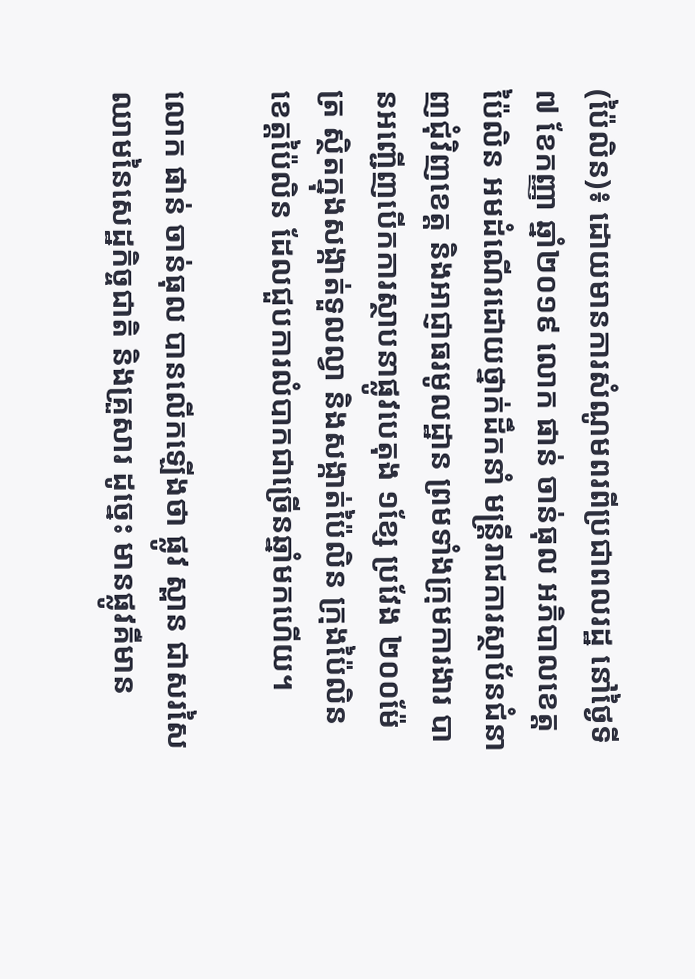(ប៉ៃលិន)៖ ដោយមានការសំណូមពរពីប្រជាពលរដ្ឋ នៅថ្ងៃទី៧ ខែកញ្ញា ឆ្នាំ២០១៩ លោក ផាន់ ចាន់ធុល អភិបាលខេត្តប៉ៃលិន អមដំណើរដោយថ្នាក់ដឹកនាំ មន្ត្រីរាជការស្ថាប័នជំនាញជុំវិញខេត្ត និងអាជ្ញាធរមូលដ្ឋាន ព្រមទាំងក្រុមការងារ បានអញ្ជើញបើកការស្ថាបនាផ្លូវបេតុង ១ខ្សែ ប្រវែង ២០០ម៉ែត្រ ស្ថិតក្នុងសង្កាត់ទួលល្វា និងសង្កាត់ប៉ៃលិន ក្រុងប៉ៃលិន ខេត្តប៉ៃលិន ដែលជួបការលំបាកជាច្រើនឆ្នាំមកហើយ។

លោក ផាន់ ចាន់ធុល បានលើកឡើងថា ផ្លូវ ស្ពាន ជាសរសៃឈាមនៃសេដ្ឋកិច្ចជាតិ និងគ្រួសារ ដូច្នេះ មានផ្លូវគឺមាន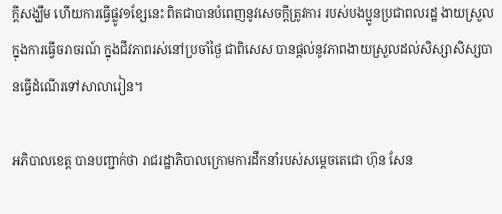ក្តីសង្ឃឹម ហើយការធ្វើផ្លូវ១ខ្សែនេះ ពិតជាបានបំពេញនូវសេចក្តីត្រូវការ របស់បងប្អូនប្រជាពលរដ្ឋ ងាយស្រួលក្នុងការធ្វើចរាចរណ៍ ក្នុងជីវភាពរស់នៅប្រចាំថ្ងៃ ជាពិសេស បានផ្តល់នូវភាពងាយស្រួលដល់សិស្សាសិស្សបានធ្វើដំណើរទៅសាលារៀន។

អភិបាលខេត្ត បានបញ្ជាក់ថា រាជរដ្ឋាភិបាលក្រោមការដឹកនាំរបស់សម្តេចតេជោ ហ៊ុន សែន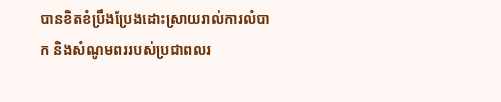បានខិតខំប្រឹងប្រែងដោះស្រាយរាល់ការលំបាក និងសំណូមពររបស់ប្រជាពលរ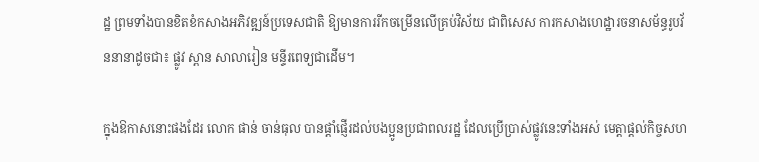ដ្ឋ ព្រមទាំងបានខិតខំកសាងអភិវឌ្ឍន៍ប្រទេសជាតិ ឱ្យមានការរីកចម្រើនលើគ្រប់វិស័យ ជាពិសេស ការកសាងហេដ្ឋារចនាសម័ន្ធរូបវ័ននានាដូចជា៖ ផ្លូវ ស្ពាន សាលារៀន មន្ទីរពេទ្យជាដើម។

ក្នុងឱកាសនោះផងដែរ លោក ផាន់ ចាន់ធុល បានផ្តាំផ្ញើរដល់បងប្អូនប្រជាពលរដ្ឋ ដែលប្រើប្រាស់ផ្លូវនេះទាំងអស់ មេត្តាផ្តល់កិច្ចសហ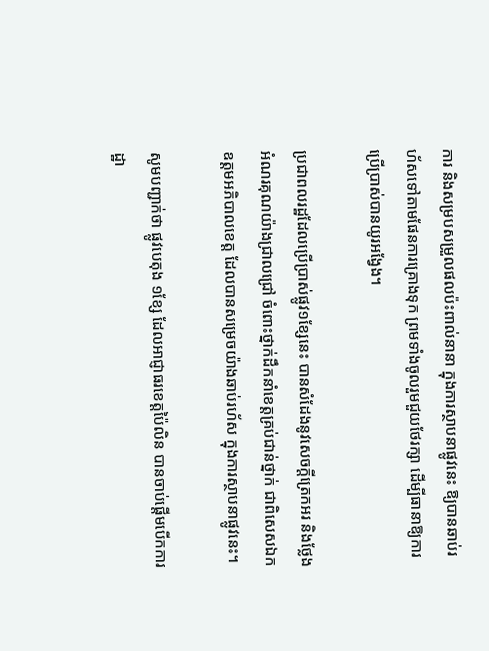ការ និងសម្របសម្រួលផលប៉ះពាល់នានា ក្នុងការស្ថាបនាផ្លូវនេះ ឱ្យបានឆាប់រហ័សទៅតាមផែនការគ្រោងទុក ព្រមទាំងចូលរួមជួយថែរក្សា ដើម្បីធានាឱ្យការប្រើប្រាស់បានយូរអង្វែង។

ប្រជាពលរដ្ឋដែលប្រើប្រាស់ផ្លូវ១ខ្សែនេះ បានសំដែងនូវសេចក្តីត្រេកអរ និងថ្លែងអំណរគុណយ៉ាងជ្រាលជ្រៅ ចំពោះថ្នាក់ដឹកនាំខេត្តគ្រប់ជាន់ថ្នាក់ ជាពិសេសឯកឧត្តមអភិបាលខេត្ត ដែលបានសម្រេចយ៉ាងឆាប់រហ័ស ក្នុងការស្ថាបនាផ្លូវនេះ។

សូមបញ្ជាក់ថា ផ្លូវបេតុង ១ខ្សែ ដែលអាជ្ញាធរខេត្តប៉ៃលិន បានចាប់ផ្តើមបើកការដ្ឋា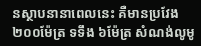នស្ថាបនានាពេលនេះ គឺមានប្រវែង ២០០ម៉ែត្រ ទទឹង ៦ម៉ែត្រ សំណង់លូមូ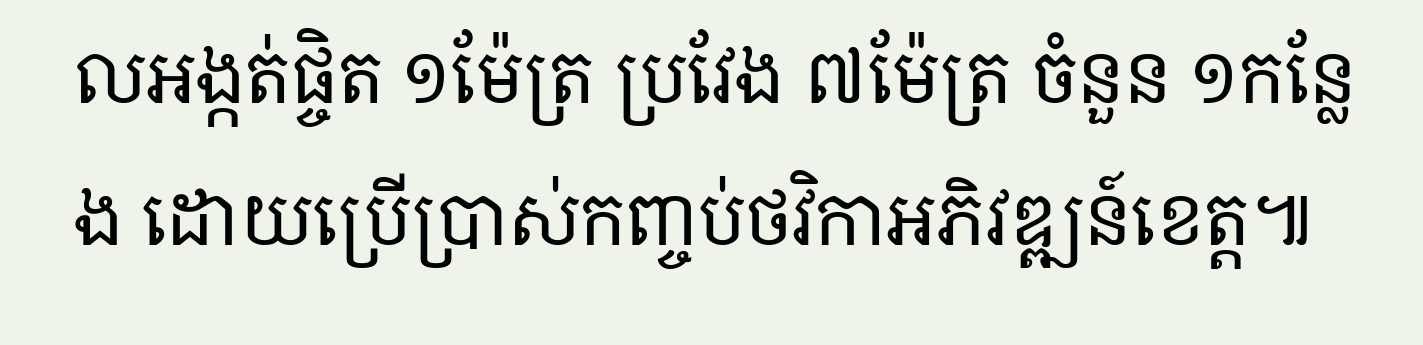លអង្កត់ផ្ចិត ១ម៉ែត្រ ប្រវែង ៧ម៉ែត្រ ចំនួន ១កន្លែង ដោយប្រើប្រាស់កញ្ចប់ថវិកាអភិវឌ្ឍន៍ខេត្ត៕